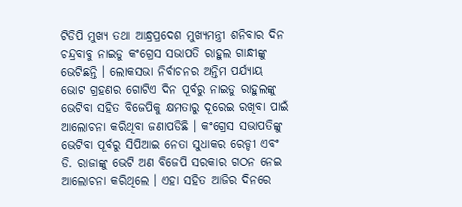ଟିଡିପି ମୁଖ୍ୟ ତଥା ଆନ୍ଧ୍ରପ୍ରଦେଶ ମୁଖ୍ୟମନ୍ତ୍ରୀ ଶନିବାର ଦିନ ଚନ୍ଦ୍ରବାବୁ ନାଇଡୁ କଂଗ୍ରେସ ସଭାପତି ରାହୁଲ ଗାନ୍ଧୀଙ୍କୁ ଭେଟିଛନ୍ତି । ଲୋକସଭା ନିର୍ବାଚନର ଅନ୍ତିମ ପର୍ଯ୍ୟାୟ ଭୋଟ ଗ୍ରହଣର ଗୋଟିଏ ଦିନ ପୂର୍ବରୁ ନାଇଡୁ ରାହୁଲଙ୍କୁ ଭେଟିବା ସହିତ ବିଜେପିକୁ କ୍ଷମତାରୁ ଦୂରେଇ ରଖିବା ପାଇଁ ଆଲୋଚନା କରିଥିବା ଜଣାପଡିଛି । କଂଗ୍ରେସ ସଭାପତିଙ୍କୁ ଭେଟିବା ପୂର୍ବରୁ ସିପିଆଇ ନେତା ସୁଧାକର ରେଡ୍ଡୀ ଏବଂ ଡି. ରାଜାଙ୍କୁ ଭେଟି ଅଣ ବିଜେପି ସରକାର ଗଠନ ନେଇ ଆଲୋଚନା କରିଥିଲେ । ଏହା ସହିତ ଆଜିର ଦିନରେ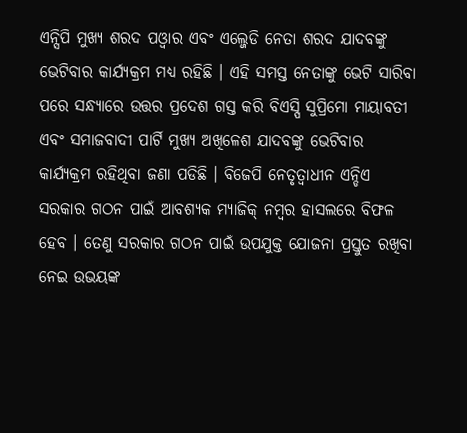ଏନ୍ସିପି ମୁଖ୍ୟ ଶରଦ ପଓ୍ବାର ଏବଂ ଏଲ୍ଜେଡି ନେତା ଶରଦ ଯାଦବଙ୍କୁ ଭେଟିବାର କାର୍ଯ୍ୟକ୍ରମ ମଧ୍ୟ ରହିଛି । ଏହି ସମସ୍ତ ନେତାଙ୍କୁ ଭେଟି ସାରିବା ପରେ ସନ୍ଧ୍ୟାରେ ଉତ୍ତର ପ୍ରଦେଶ ଗସ୍ତ କରି ବିଏସ୍ପି ସୁପ୍ରିମୋ ମାୟାବତୀ ଏବଂ ସମାଜବାଦୀ ପାର୍ଟି ମୁଖ୍ୟ ଅଖିଳେଶ ଯାଦବଙ୍କୁ ଭେଟିବାର କାର୍ଯ୍ୟକ୍ରମ ରହିଥିବା ଜଣା ପଡିଛି । ବିଜେପି ନେତୃତ୍ବାଧୀନ ଏନ୍ଡିଏ ସରକାର ଗଠନ ପାଇଁ ଆବଶ୍ୟକ ମ୍ୟାଜିକ୍ ନମ୍ବର ହାସଲରେ ବିଫଳ ହେବ । ତେଣୁ ସରକାର ଗଠନ ପାଇଁ ଉପଯୁକ୍ତ ଯୋଜନା ପ୍ରସ୍ତୁତ ରଖିବା ନେଇ ଉଭୟଙ୍କ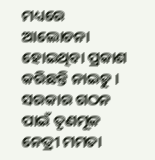ମଧ୍ୟରେ ଆଲୋଚନା ହୋଇଥିବା ପ୍ରକାଶ କରିଛନ୍ତି ନାଇଡୁ । ସରକାର ଗଠନ ପାଇଁ ତୃଣମୂଳ ନେତ୍ରୀ ମମତା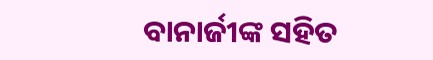ବାନାର୍ଜୀଙ୍କ ସହିତ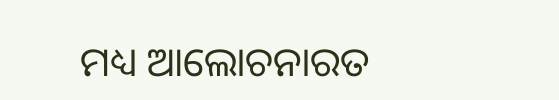ମଧ୍ୟ ଆଲୋଚନାରତ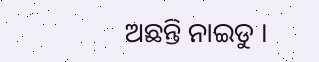ଅଛନ୍ତି ନାଇଡୁ ।